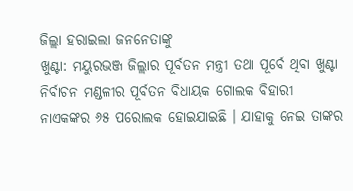ଜିଲ୍ଲା ହରାଇଲା ଜନନେତାଙ୍କୁ
ଖୁଣ୍ଟା: ମୟୁରଭଞ୍ଜ ଜିଲ୍ଲାର ପୂର୍ବତନ ମନ୍ତ୍ରୀ ତଥା ପୂର୍ବେ ଥିବା ଖୁଣ୍ଟା ନିର୍ବାଚନ ମଣ୍ଡଳୀର ପୂର୍ବତନ ବିଧାୟକ ଗୋଲକ ବିହାରୀ ନାଏକଙ୍କର ୬୫ ପରୋଲକ ହୋଇଯାଇଛି । ଯାହାକୁ ନେଇ ତାଙ୍କର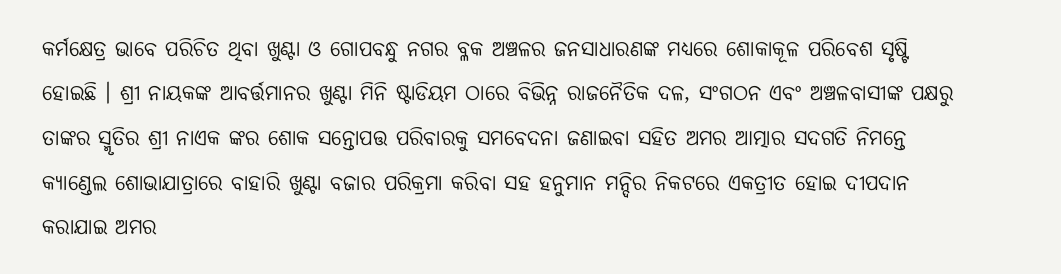କର୍ମକ୍ଷେତ୍ର ଭାବେ ପରିଚିତ ଥିବା ଖୁଣ୍ଟା ଓ ଗୋପବନ୍ଧୁ ନଗର ବ୍ଳକ ଅଞ୍ଚଳର ଜନସାଧାରଣଙ୍କ ମଧ୍ୟରେ ଶୋକାକୂଳ ପରିବେଶ ସୃଷ୍ଟି ହୋଇଛି । ଶ୍ରୀ ନାୟକଙ୍କ ଆବର୍ତ୍ତମାନର ଖୁଣ୍ଟା ମିନି ଷ୍ଟାଡିୟମ ଠାରେ ବିଭିନ୍ନ ରାଜନୈତିକ ଦଳ, ସଂଗଠନ ଏବଂ ଅଞ୍ଚଳବାସୀଙ୍କ ପକ୍ଷରୁ ତାଙ୍କର ସ୍ମୃତିର ଶ୍ରୀ ନାଏକ ଙ୍କର ଶୋକ ସନ୍ତୋପତ୍ତ ପରିବାରକୁ ସମବେଦନା ଜଣାଇବା ସହିତ ଅମର ଆତ୍ମାର ସଦଗତି ନିମନ୍ତେ କ୍ଯାଣ୍ଡେଲ ଶୋଭାଯାତ୍ରାରେ ବାହାରି ଖୁଣ୍ଟା ବଜାର ପରିକ୍ରମା କରିବା ସହ ହନୁମାନ ମନ୍ଦିର ନିକଟରେ ଏକତ୍ରୀତ ହୋଇ ଦୀପଦାନ କରାଯାଇ ଅମର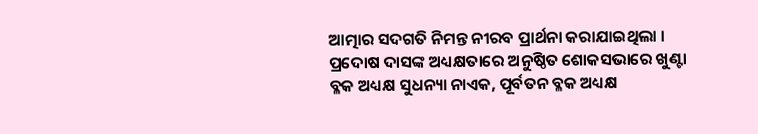ଆତ୍ମାର ସଦଗତି ନିମନ୍ତ ନୀରବ ପ୍ରାର୍ଥନା କରାଯାଇଥିଲା । ପ୍ରଦୋଷ ଦାସଙ୍କ ଅଧ୍ୟକ୍ଷତାରେ ଅନୁଷ୍ଠିତ ଶୋକସଭାରେ ଖୁଣ୍ଟା ବ୍ଳକ ଅଧ୍ୟକ୍ଷ ସୁଧନ୍ୟା ନାଏକ, ପୂର୍ବତନ ବ୍ଳକ ଅଧ୍ୟକ୍ଷ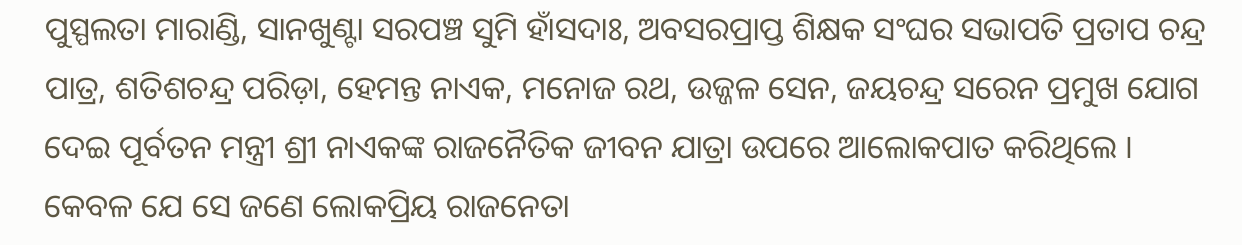ପୁସ୍ପଲତା ମାରାଣ୍ଡି, ସାନଖୁଣ୍ଟା ସରପଞ୍ଚ ସୁମି ହାଁସଦାଃ, ଅବସରପ୍ରାପ୍ତ ଶିକ୍ଷକ ସଂଘର ସଭାପତି ପ୍ରତାପ ଚନ୍ଦ୍ର ପାତ୍ର, ଶତିଶଚନ୍ଦ୍ର ପରିଡ଼ା, ହେମନ୍ତ ନାଏକ, ମନୋଜ ରଥ, ଉଜ୍ଜଳ ସେନ, ଜୟଚନ୍ଦ୍ର ସରେନ ପ୍ରମୁଖ ଯୋଗ ଦେଇ ପୂର୍ବତନ ମନ୍ତ୍ରୀ ଶ୍ରୀ ନାଏକଙ୍କ ରାଜନୈତିକ ଜୀବନ ଯାତ୍ରା ଉପରେ ଆଲୋକପାତ କରିଥିଲେ । କେବଳ ଯେ ସେ ଜଣେ ଲୋକପ୍ରିୟ ରାଜନେତା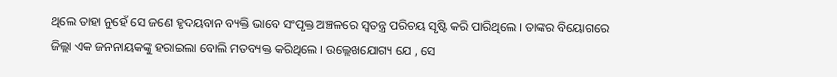ଥିଲେ ତାହା ନୁହେଁ ସେ ଜଣେ ହୃଦୟବାନ ବ୍ୟକ୍ତି ଭାବେ ସଂପୃକ୍ତ ଅଞ୍ଚଳରେ ସ୍ଵତନ୍ତ୍ର ପରିଚୟ ସୃଷ୍ଟି କରି ପାରିଥିଲେ । ତାଙ୍କର ବିୟୋଗରେ ଜିଲ୍ଲା ଏକ ଜନନାୟକଙ୍କୁ ହରାଇଲା ବୋଲି ମତବ୍ୟକ୍ତ କରିଥିଲେ । ଉଲ୍ଲେଖଯୋଗ୍ୟ ଯେ , ସେ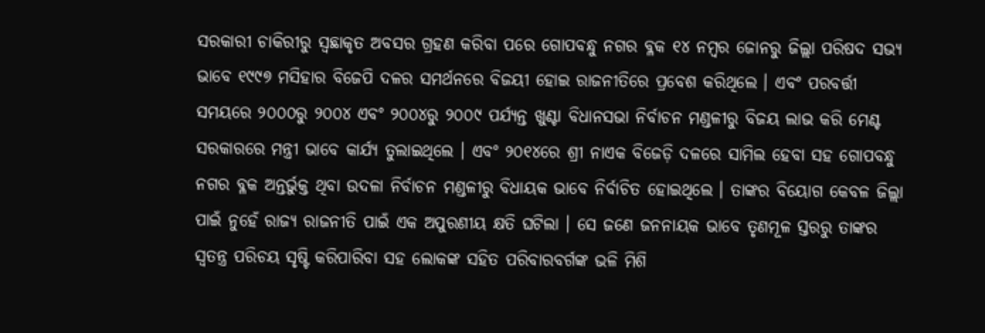ସରକାରୀ ଚାକିରୀରୁ ସ୍ଵଛାକୃତ ଅବସର ଗ୍ରହଣ କରିବା ପରେ ଗୋପବନ୍ଧୁ ନଗର ବ୍ଳକ ୧୪ ନମ୍ବର ଜୋନରୁ ଜିଲ୍ଲା ପରିଷଦ ସଭ୍ୟ ଭାବେ ୧୯୯୭ ମସିହାର ବିଜେପି ଦଳର ସମର୍ଥନରେ ବିଜୟୀ ହୋଇ ରାଜନୀତିରେ ପ୍ରବେଶ କରିଥିଲେ । ଏବଂ ପରବର୍ତ୍ତୀ ସମୟରେ ୨୦୦୦ରୁ ୨୦୦୪ ଏବଂ ୨୦୦୪ରୁ ୨୦୦୯ ପର୍ଯ୍ୟନ୍ତ ଖୁଣ୍ଟା ବିଧାନସଭା ନିର୍ବାଚନ ମଣ୍ଡଳୀରୁ ବିଜୟ ଲାଭ କରି ମେଣ୍ଟ ସରକାରରେ ମନ୍ତ୍ରୀ ଭାବେ କାର୍ଯ୍ୟ ତୁଲାଇଥିଲେ । ଏବଂ ୨୦୧୪ରେ ଶ୍ରୀ ନାଏକ ବିଜେଡ଼ି ଦଳରେ ସାମିଲ ହେବା ସହ ଗୋପବନ୍ଧୁ ନଗର ବ୍ଳକ ଅନ୍ତର୍ଭୁକ୍ତ ଥିବା ଉଦଳା ନିର୍ବାଚନ ମଣ୍ଡଳୀରୁ ବିଧାୟକ ଭାବେ ନିର୍ବାଚିତ ହୋଇଥିଲେ । ତାଙ୍କର ବିୟୋଗ କେବଳ ଜିଲ୍ଲା ପାଇଁ ନୁହେଁ ରାଜ୍ୟ ରାଜନୀତି ପାଇଁ ଏକ ଅପୁରଣୀୟ କ୍ଷତି ଘଟିଲା । ସେ ଜଣେ ଜନନାୟକ ଭାବେ ତୃଣମୂଳ ସ୍ତରରୁ ତାଙ୍କର ସ୍ଵତନ୍ତ୍ର ପରିଚୟ ସୃଷ୍ଟି କରିପାରିବା ସହ ଲୋକଙ୍କ ସହିତ ପରିବାରବର୍ଗଙ୍କ ଭଳି ମିଶି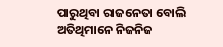ପାରୁଥିବା ରାଜନେତା ବୋଲି ଅତିଥିମାନେ ନିଜନିଜ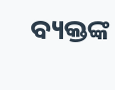ବ୍ୟକ୍ତଙ୍କ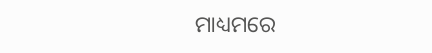ମାଧ୍ୟମରେ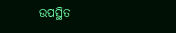ଉପସ୍ଥିତ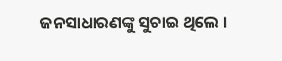ଜନସାଧାରଣଙ୍କୁ ସୁଚାଇ ଥିଲେ ।